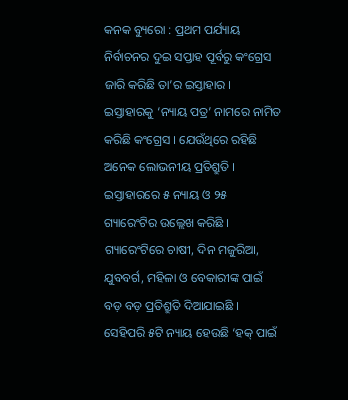କନକ ବ୍ୟୁରୋ : ପ୍ରଥମ ପର୍ଯ୍ୟାୟ ନିର୍ବାଚନର ଦୁଇ ସପ୍ତାହ ପୂର୍ବରୁ କଂଗ୍ରେସ ଜାରି କରିଛି ତା’ର ଇସ୍ତାହାର । ଇସ୍ତାହାରକୁ ‘ନ୍ୟାୟ ପତ୍ର’ ନାମରେ ନାମିତ କରିଛି କଂଗ୍ରେସ । ଯେଉଁଥିରେ ରହିଛି ଅନେକ ଲୋଭନୀୟ ପ୍ରତିଶ୍ରୁତି । ଇସ୍ତାହାରରେ ୫ ନ୍ୟାୟ ଓ ୨୫ ଗ୍ୟାରେଂଟିର ଉଲ୍ଲେଖ କରିଛି । ଗ୍ୟାରେଂଟିରେ ଚାଷୀ, ଦିନ ମଜୁରିଆ, ଯୁବବର୍ଗ, ମହିଳା ଓ ବେକାରୀଙ୍କ ପାଇଁ ବଡ଼ ବଡ଼ ପ୍ରତିଶ୍ରୁତି ଦିଆଯାଇଛି । ସେହିପରି ୫ଟି ନ୍ୟାୟ ହେଉଛି ‘ହକ୍ ପାଇଁ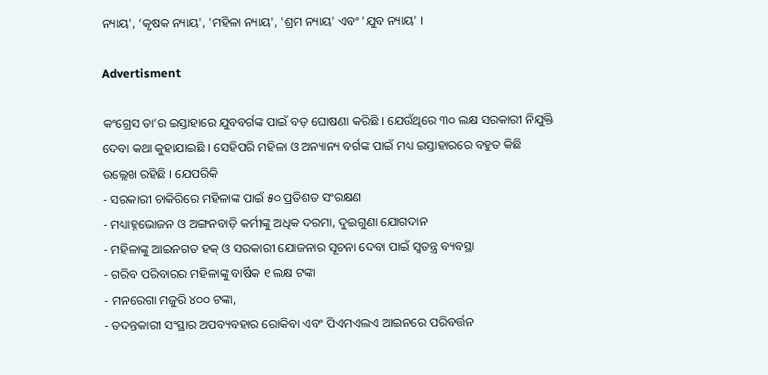ନ୍ୟାୟ', ‘କୃଷକ ନ୍ୟାୟ', 'ମହିଳା ନ୍ୟାୟ', 'ଶ୍ରମ ନ୍ୟାୟ' ଏବଂ 'ଯୁବ ନ୍ୟାୟ' ।

Advertisment

କଂଗ୍ରେସ ତା’ର ଇସ୍ତାହାରେ ଯୁବବର୍ଗଙ୍କ ପାଇଁ ବଡ଼ ଘୋଷଣା କରିଛି । ଯେଉଁଥିରେ ୩୦ ଲକ୍ଷ ସରକାରୀ ନିଯୁକ୍ତି ଦେବା କଥା କୁହାଯାଇଛି । ସେହିପରି ମହିଳା ଓ ଅନ୍ୟାନ୍ୟ ବର୍ଗଙ୍କ ପାଇଁ ମଧ୍ୟ ଇସ୍ତାହାରରେ ବହୁତ କିଛି ଉଲ୍ଲେଖ ରହିଛି । ଯେପରିକି
- ସରକାରୀ ଚାକିରିରେ ମହିଳାଙ୍କ ପାଇଁ ୫୦ ପ୍ରତିଶତ ସଂରକ୍ଷଣ
- ମଧ୍ୟାହ୍ନଭୋଜନ ଓ ଅଙ୍ଗନବାଡ଼ି କର୍ମୀଙ୍କୁ ଅଧିକ ଦରମା, ଦୁଇଗୁଣା ଯୋଗଦାନ
- ମହିଳାଙ୍କୁ ଆଇନଗତ ହକ୍ ଓ ସରକାରୀ ଯୋଜନାର ସୂଚନା ଦେବା ପାଇଁ ସ୍ୱତନ୍ତ୍ର ବ୍ୟବସ୍ଥା
- ଗରିବ ପରିବାରର ମହିଳାଙ୍କୁ ବାର୍ଷିକ ୧ ଲକ୍ଷ ଟଙ୍କା
- ମନରେଗା ମଜୁରି ୪୦୦ ଟଙ୍କା,
- ତଦନ୍ତକାରୀ ସଂସ୍ଥାର ଅପବ୍ୟବହାର ରୋକିବା ଏବଂ ପିଏମଏଲଏ ଆଇନରେ ପରିବର୍ତ୍ତନ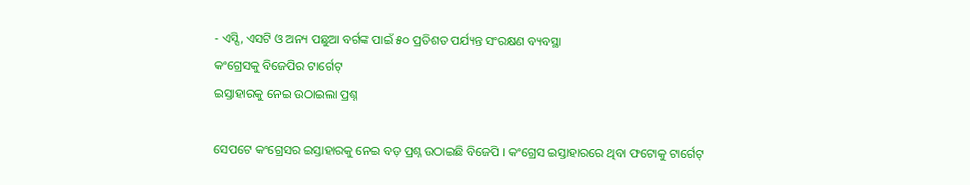- ଏସ୍ସି, ଏସଟି ଓ ଅନ୍ୟ ପଛୁଆ ବର୍ଗଙ୍କ ପାଇଁ ୫୦ ପ୍ରତିଶତ ପର୍ଯ୍ୟନ୍ତ ସଂରକ୍ଷଣ ବ୍ୟବସ୍ଥା
କଂଗ୍ରେସକୁ ବିଜେପିର ଟାର୍ଗେଟ୍
ଇସ୍ତାହାରକୁ ନେଇ ଉଠାଇଲା ପ୍ରଶ୍ନ

ସେପଟେ କଂଗ୍ରେସର ଇସ୍ତାହାରକୁ ନେଇ ବଡ଼ ପ୍ରଶ୍ନ ଉଠାଇଛି ବିଜେପି । କଂଗ୍ରେସ ଇସ୍ତାହାରରେ ଥିବା ଫଟୋକୁ ଟାର୍ଗେଟ୍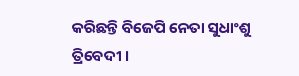କରିଛନ୍ତି ବିଜେପି ନେତା ସୁଧାଂଶୁ ତ୍ରିବେଦୀ ।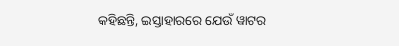କହିଛନ୍ତି, ଇସ୍ତାହାରରେ ଯେଉଁ ୱାଟର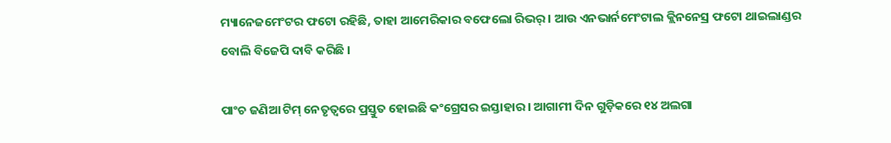ମ୍ୟାନେଜମେଂଟର ଫଟୋ ରହିଛି, ତାହା ଆମେରିକାର ବଫେଲୋ ରିଭର୍ । ଆଉ ଏନଭାର୍ନମେଂଟାଲ କ୍ଲିନନେସ୍ର ଫଟୋ ଥାଇଲାଣ୍ଡର ବୋଲି ବିଜେପି ଦାବି କରିଛି ।

ପାଂଚ ଜଣିଆ ଟିମ୍ ନେତୃତ୍ୱରେ ପ୍ରସ୍ତୁତ ହୋଇଛି କଂଗ୍ରେସର ଇସ୍ତାହାର । ଆଗାମୀ ଦିନ ଗୁଡ଼ିକରେ ୧୪ ଅଲଗା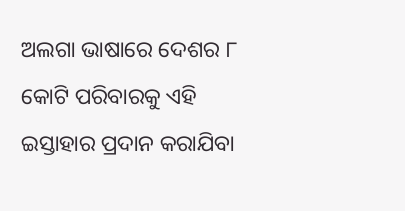ଅଲଗା ଭାଷାରେ ଦେଶର ୮ କୋଟି ପରିବାରକୁ ଏହି ଇସ୍ତାହାର ପ୍ରଦାନ କରାଯିବା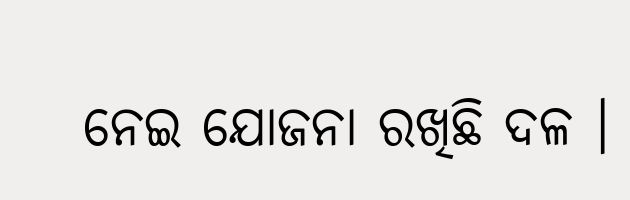ନେଇ ଯୋଜନା ରଖିଛି ଦଳ ।